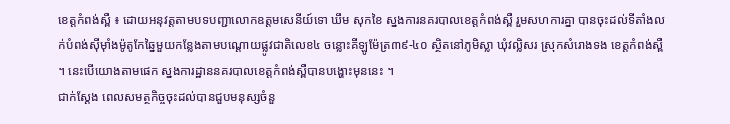ខេត្តកំពង់ស្ពឺ ៖ ដោយអនុវត្ដតាមបទបញ្ជាលោកឧត្ដមសេនីយ៍ទោ ឃឹម សុកខៃ ស្នងការនគរបាលខេត្តកំពង់ស្ពឺ រួមសហការគ្នា បានចុះដល់ទីតាំងលក់បំពង់ស៊ីម៉ាំងម៉ូតូកែឆ្នៃមួយកន្លែងតាមបណ្ដោយផ្លូវជាតិលេខ៤ ចន្លោះគីឡូម៉ែត្រ៣៩-៤០ ស្ថិតនៅភូមិស្លា ឃុំវល្លិសរ ស្រុកសំរោងទង ខេត្តកំពង់ស្ពឺ ។ នេះបើយោងតាមផេក ស្នងការដ្ឋាននគរបាលខេត្តកំពង់ស្ពឺបានបង្ហោះមុននេះ ។
ជាក់ស្ដែង ពេលសមត្ថកិច្ចចុះដល់បានជួបមនុស្សចំនួ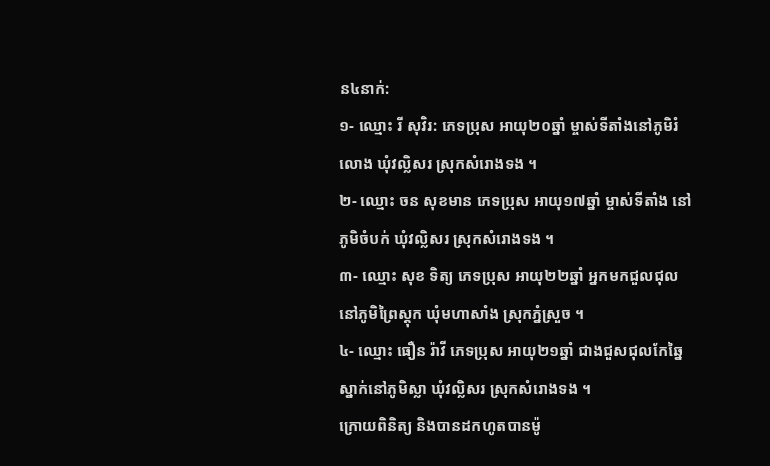ន៤នាក់:
១- ឈ្មោះ រី សុវិរ: ភេទប្រុស អាយុ២០ឆ្នាំ ម្ចាស់ទីតាំងនៅភូមិរំលោង ឃុំវល្លិសរ ស្រុកសំរោងទង ។
២- ឈ្មោះ ចន សុខមាន ភេទប្រុស អាយុ១៧ឆ្នាំ ម្ចាស់ទីតាំង នៅភូមិចំបក់ ឃុំវល្លិសរ ស្រុកសំរោងទង ។
៣- ឈ្មោះ សុខ ទិត្យ ភេទប្រុស អាយុ២២ឆ្នាំ អ្នកមកជួលជុល នៅភូមិព្រៃស្ដុក ឃុំមហាសាំង ស្រុកភ្នំស្រួច ។
៤- ឈ្មោះ ធឿន រ៉ាវី ភេទប្រុស អាយុ២១ឆ្នាំ ជាងជួសជុលកែឆ្នៃ ស្នាក់នៅភូមិស្លា ឃុំវល្លិសរ ស្រុកសំរោងទង ។
ក្រោយពិនិត្យ និងបានដកហូតបានម៉ូ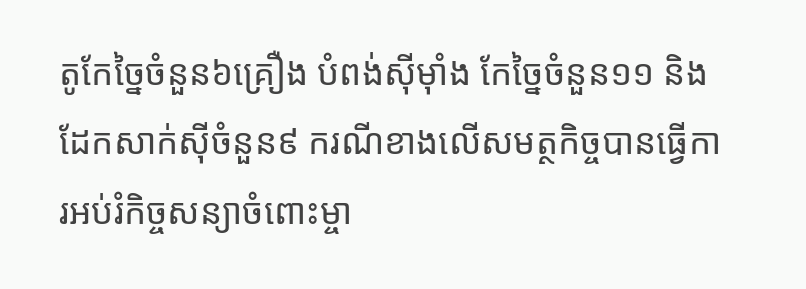តូកែច្នៃចំនួន៦គ្រឿង បំពង់ស៊ីម៉ាំង កែច្នៃចំនួន១១ និងដែកសាក់ស៊ីចំនួន៩ ករណីខាងលើសមត្ថកិច្ចបានធ្វើការអប់រំកិច្ចសន្យាចំពោះម្ចា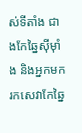ស់ទីតាំង ជាងកែឆ្នៃស៊ីម៉ាំង និងអ្នកមករកសេវាកែឆ្នៃ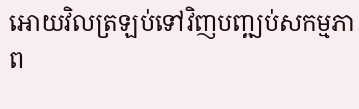អោយវិលត្រឡប់ទៅវិញបញ្ឍប់សកម្មភាព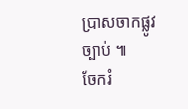ប្រាសចាកផ្លូវច្បាប់ ៕
ចែករំ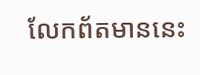លែកព័តមាននេះ